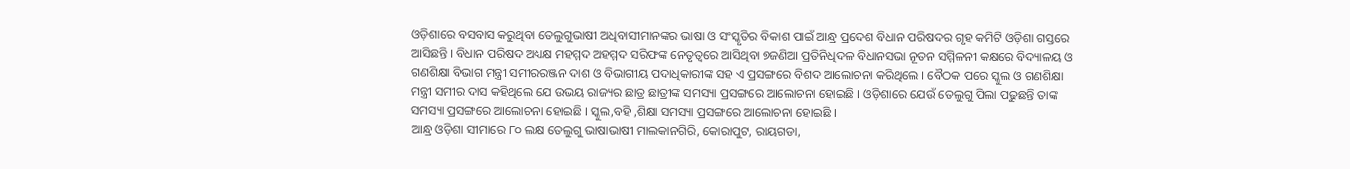ଓଡ଼ିଶାରେ ବସବାସ କରୁଥିବା ତେଲୁଗୁଭାଷୀ ଅଧିବାସୀମାନଙ୍କର ଭାଷା ଓ ସଂସ୍କୃତିର ବିକାଶ ପାଇଁ ଆନ୍ଧ୍ର ପ୍ରଦେଶ ବିଧାନ ପରିଷଦର ଗୃହ କମିଟି ଓଡ଼ିଶା ଗସ୍ତରେ ଆସିଛନ୍ତି । ବିଧାନ ପରିଷଦ ଅଧ୍ୟକ୍ଷ ମହମ୍ମଦ ଅହମ୍ମଦ ସରିଫଙ୍କ ନେତୃତ୍ୱରେ ଆସିଥିବା ୭ଜଣିଆ ପ୍ରତିନିଧିଦଳ ବିଧାନସଭା ନୂତନ ସମ୍ମିଳନୀ କକ୍ଷରେ ବିଦ୍ୟାଳୟ ଓ ଗଣଶିକ୍ଷା ବିଭାଗ ମନ୍ତ୍ରୀ ସମୀରରଞ୍ଜନ ଦାଶ ଓ ବିଭାଗୀୟ ପଦାଧିକାରୀଙ୍କ ସହ ଏ ପ୍ରସଙ୍ଗରେ ବିଶଦ ଆଲୋଚନା କରିଥିଲେ । ବୈଠକ ପରେ ସ୍କୁଲ ଓ ଗଣଶିକ୍ଷା ମନ୍ତ୍ରୀ ସମୀର ଦାସ କହିଥିଲେ ଯେ ଉଭୟ ରାଜ୍ୟର ଛାତ୍ର ଛାତ୍ରୀଙ୍କ ସମସ୍ୟା ପ୍ରସଙ୍ଗରେ ଆଲୋଚନା ହୋଇଛି । ଓଡ଼ିଶାରେ ଯେଉଁ ତେଲୁଗୁ ପିଲା ପଢୁଛନ୍ତି ତାଙ୍କ ସମସ୍ୟା ପ୍ରସଙ୍ଗରେ ଆଲୋଚନା ହୋଇଛି । ସ୍କୁଲ,ବହି ,ଶିକ୍ଷା ସମସ୍ୟା ପ୍ରସଙ୍ଗରେ ଆଲୋଚନା ହୋଇଛି ।
ଆନ୍ଧ୍ର ଓଡ଼ିଶା ସୀମାରେ ୮୦ ଲକ୍ଷ ତେଲୁଗୁ ଭାଷାଭାଷୀ ମାଲକାନଗିରି, କୋରାପୁଟ, ରାୟଗଡା,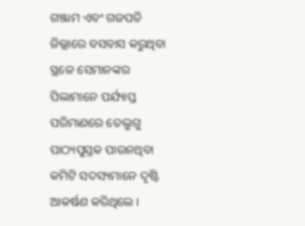ଗଞ୍ଜାମ ଏବଂ ଗଜପତି ଜିଲ୍ଲାରେ ବସବାସ କରୁଥିବା ସ୍ଥଳେ ସେମାନଙ୍କର ପିଲାମାନେ ପର୍ଯ୍ୟାପ୍ତ ପରିମାଣରେ ତେଲୁଗୁ ପାଠ୍ୟପୁସ୍ତକ ପାଉନଥିବା କମିଟି ସଦସ୍ୟମାନେ ଦୃଷ୍ଟି ଆକର୍ଷଣ କରିଥିଲେ ।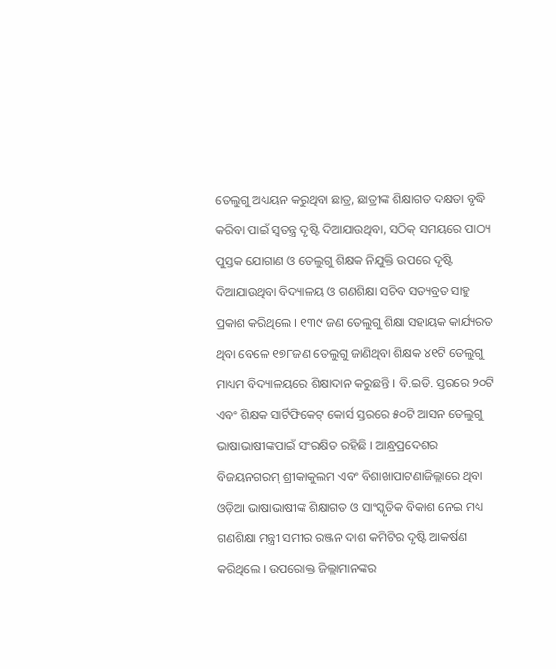ତେଲୁଗୁ ଅଧ୍ୟୟନ କରୁଥିବା ଛାତ୍ର, ଛାତ୍ରୀଙ୍କ ଶିକ୍ଷାଗତ ଦକ୍ଷତା ବୃଦ୍ଧି କରିବା ପାଇଁ ସ୍ୱତନ୍ତ୍ର ଦୃଷ୍ଟି ଦିଆଯାଉଥିବା, ସଠିକ୍ ସମୟରେ ପାଠ୍ୟ ପୁସ୍ତକ ଯୋଗାଣ ଓ ତେଲୁଗୁ ଶିକ୍ଷକ ନିଯୁକ୍ତି ଉପରେ ଦୃଷ୍ଟି ଦିଆଯାଉଥିବା ବିଦ୍ୟାଳୟ ଓ ଗଣଶିକ୍ଷା ସଚିବ ସତ୍ୟବ୍ରତ ସାହୁ ପ୍ରକାଶ କରିଥିଲେ । ୧୩୯ ଜଣ ତେଲୁଗୁ ଶିକ୍ଷା ସହାୟକ କାର୍ଯ୍ୟରତ ଥିବା ବେଳେ ୧୭୮ଜଣ ତେଲୁଗୁ ଜାଣିଥିବା ଶିକ୍ଷକ ୪୧ଟି ତେଲୁଗୁ ମାଧ୍ୟମ ବିଦ୍ୟାଳୟରେ ଶିକ୍ଷାଦାନ କରୁଛନ୍ତି । ବି.ଇଡି. ସ୍ତରରେ ୨୦ଟି ଏବଂ ଶିକ୍ଷକ ସାର୍ଟିଫିକେଟ୍ କୋର୍ସ ସ୍ତରରେ ୫୦ଟି ଆସନ ତେଲୁଗୁ ଭାଷାଭାଷୀଙ୍କପାଇଁ ସଂରକ୍ଷିତ ରହିଛି । ଆନ୍ଧ୍ରପ୍ରଦେଶର ବିଜୟନଗରମ୍ ଶ୍ରୀକାକୁଲମ ଏବଂ ବିଶାଖାପାଟଣାଜିଲ୍ଲାରେ ଥିବା ଓଡ଼ିଆ ଭାଷାଭାଷୀଙ୍କ ଶିକ୍ଷାଗତ ଓ ସାଂସ୍କୃତିକ ବିକାଶ ନେଇ ମଧ୍ୟ ଗଣଶିକ୍ଷା ମନ୍ତ୍ରୀ ସମୀର ରଞ୍ଜନ ଦାଶ କମିଟିର ଦୃଷ୍ଟି ଆକର୍ଷଣ କରିଥିଲେ । ଉପରୋକ୍ତ ଜିଲ୍ଲାମାନଙ୍କର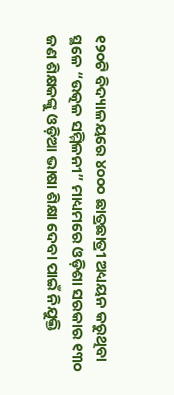୧୨୦ଟି ବିଦ୍ୟାଳୟରେ ୪୦୦୦ ଛାତ୍ରଛାତ୍ରୀ ଅଧ୍ୟୟନ କରୁଥିବା ସ୍ଥଳେ “ଉତ୍କଳ ସମ୍ମିଳନୀ” ମାଧ୍ୟମରେ ଓଡ଼ିଶା ସରକାର ୧୩୦ ଜଣ ଶିକ୍ଷକଙ୍କୁ ଓଡ଼ିଆ ଭାଷା ଶିକ୍ଷା ଦେବା ପାଇଁ ନିଯୁକ୍ତି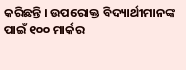କରିଛନ୍ତି । ଉପରୋକ୍ତ ବିଦ୍ୟାର୍ଥୀମାନଙ୍କ ପାଇଁ ୧୦୦ ମାର୍କର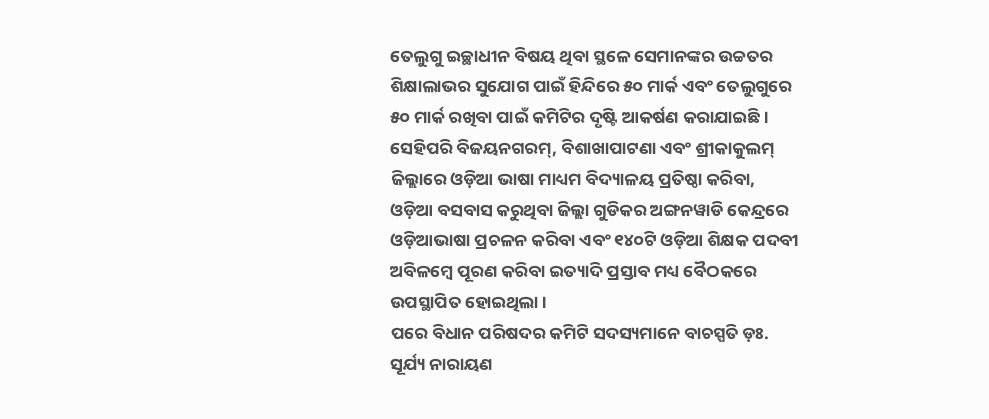ତେଲୁଗୁ ଇଚ୍ଛାଧୀନ ବିଷୟ ଥିବା ସ୍ଥଳେ ସେମାନଙ୍କର ଉଚ୍ଚତର ଶିକ୍ଷାଲାଭର ସୁଯୋଗ ପାଇଁ ହିନ୍ଦିରେ ୫୦ ମାର୍କ ଏବଂ ତେଲୁଗୁରେ ୫୦ ମାର୍କ ରଖିବା ପାଇଁ କମିଟିର ଦୃଷ୍ଟି ଆକର୍ଷଣ କରାଯାଇଛି । ସେହିପରି ବିଜୟନଗରମ୍, ବିଶାଖାପାଟଣା ଏବଂ ଶ୍ରୀକାକୁଲମ୍ ଜିଲ୍ଲାରେ ଓଡ଼ିଆ ଭାଷା ମାଧ୍ୟମ ବିଦ୍ୟାଳୟ ପ୍ରତିଷ୍ଠା କରିବା, ଓଡ଼ିଆ ବସବାସ କରୁଥିବା ଜିଲ୍ଲା ଗୁଡିକର ଅଙ୍ଗନୱାଡି କେନ୍ଦ୍ରରେ ଓଡ଼ିଆଭାଷା ପ୍ରଚଳନ କରିବା ଏବଂ ୧୪୦ଟି ଓଡ଼ିଆ ଶିକ୍ଷକ ପଦବୀ ଅବିଳମ୍ୱେ ପୂରଣ କରିବା ଇତ୍ୟାଦି ପ୍ରସ୍ତାବ ମଧ୍ୟ ବୈଠକରେ ଉପସ୍ଥାପିତ ହୋଇଥିଲା ।
ପରେ ବିଧାନ ପରିଷଦର କମିଟି ସଦସ୍ୟମାନେ ବାଚସ୍ପତି ଡ଼ଃ. ସୂର୍ଯ୍ୟ ନାରାୟଣ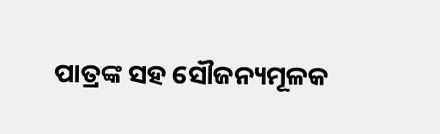ପାତ୍ରଙ୍କ ସହ ସୌଜନ୍ୟମୂଳକ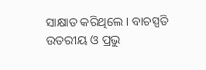ସାକ୍ଷାତ କରିଥିଲେ । ବାଚସ୍ପତି ଉତରୀୟ ଓ ପ୍ରଭୁ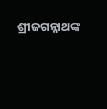ଶ୍ରୀଜଗନ୍ନାଥଙ୍କ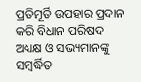ପ୍ରତିମୂର୍ତି ଉପହାର ପ୍ରଦାନ କରି ବିଧାନ ପରିଷଦ ଅଧ୍ୟକ୍ଷ ଓ ସଭ୍ୟମାନଙ୍କୁ ସମ୍ୱର୍ଦ୍ଧିତ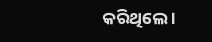କରିଥିଲେ ।